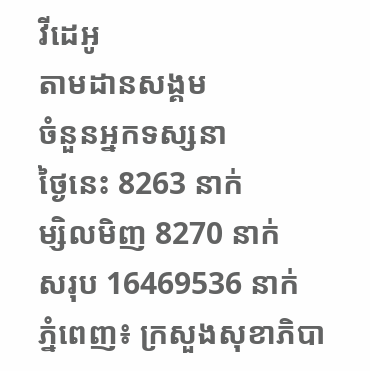វីដេអូ
តាមដានសង្គម
ចំនួនអ្នកទស្សនា
ថ្ងៃនេះ 8263 នាក់
ម្សិលមិញ 8270 នាក់
សរុប 16469536 នាក់
ភ្នំពេញ៖ ក្រសួងសុខាភិបា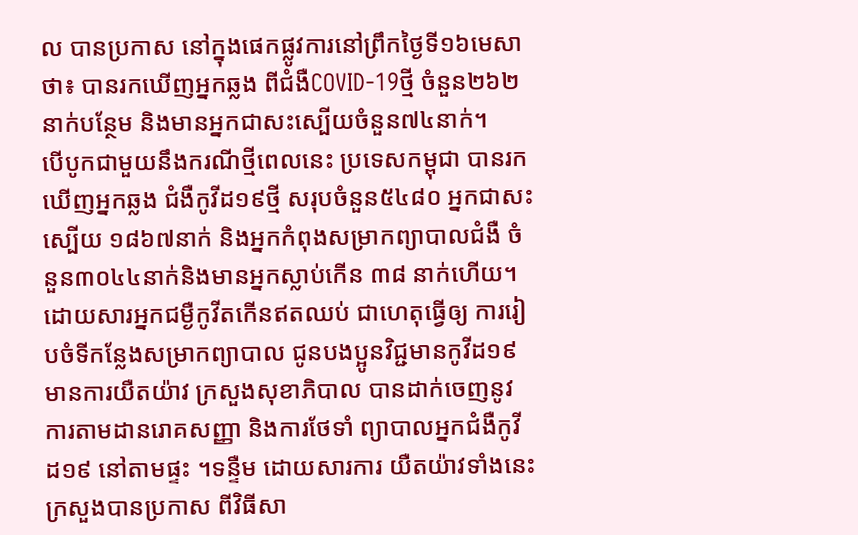ល បានប្រកាស នៅក្នុងផេកផ្លូវការនៅព្រឹកថ្ងៃទី១៦មេសាថា៖ បានរកឃើញអ្នកឆ្លង ពីជំងឺCOVID-19ថ្មី ចំនួន២៦២នាក់បន្ថែម និងមានអ្នកជាសះស្បើយចំនួន៧៤នាក់។
បើបូកជាមួយនឹងករណីថ្មីពេលនេះ ប្រទេសកម្ពុជា បានរកឃើញអ្នកឆ្លង ជំងឺកូវីដ១៩ថ្មី សរុបចំនួន៥៤៨០ អ្នកជាសះស្បើយ ១៨៦៧នាក់ និងអ្នកកំពុងសម្រាកព្យាបាលជំងឺ ចំនួន៣០៤៤នាក់និងមានអ្នកស្លាប់កើន ៣៨ នាក់ហើយ។
ដោយសារអ្នកជម្ងឺកូវីតកើនឥតឈប់ ជាហេតុធ្វើឲ្យ ការរៀបចំទីកន្លែងសម្រាកព្យាបាល ជូនបងប្អូនវិជ្ជមានកូវីដ១៩ មានការយឺតយ៉ាវ ក្រសួងសុខាភិបាល បានដាក់ចេញនូវ ការតាមដានរោគសញ្ញា និងការថែទាំ ព្យាបាលអ្នកជំងឺកូវីដ១៩ នៅតាមផ្ទះ ។ទន្ទឺម ដោយសារការ យឺតយ៉ាវទាំងនេះ ក្រសួងបានប្រកាស ពីវិធីសា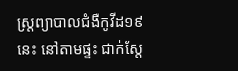ស្ត្រព្យាបាលជំងឺកូវីដ១៩ នេះ នៅតាមផ្ទះ ជាក់ស្តែ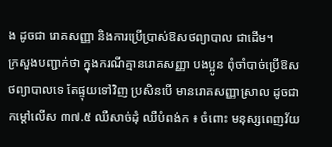ង ដូចជា រោគសញ្ញា និងការប្រើប្រាស់ឱសថព្យាបាល ជាដើម។
ក្រសួងបញ្ជាក់ថា ក្នុងករណីគ្មានរោគសញ្ញា បងប្អូន ពុំចាំបាច់ប្រើឱសថព្យាបាលទេ តែផ្ទុយទៅវិញ ប្រសិនបើ មានរោគសញ្ញាស្រាល ដូចជា កម្តៅលើស ៣៧.៥ ឈឺសាច់ដុំ ឈឺបំពង់ក ៖ ចំពោះ មនុស្សពេញវ័យ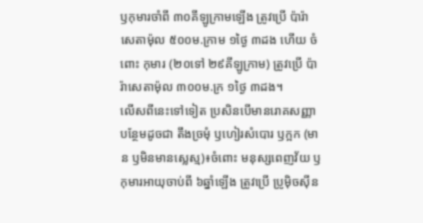ឫកុមារចាំពី ៣០គីឡូក្រាមឡើង ត្រូវប្រើ ប៉ារ៉ាសេតាម៉ុល ៥០០ម.ក្រាម ១ថ្ងៃ ៣ដង ហើយ ចំពោះ កុមារ (២០ទៅ ២៩គីឡូក្រាម) ត្រូវប្រើ ប៉ារ៉ាសេតាម៉ុល ៣០០ម.ក្រ ១ថ្ងៃ ៣ដង។
លើសពីនេះទៅទៀត ប្រសិនបើមានរោគសញ្ញាបន្ថែមដូចជា តឹងច្រមុំ ឫហៀរសំបោរ ឫក្អក (មាន ឫមិនមានស្លេស្ម)៖ចំពោះ មនុស្សពេញវ័យ ឫកុមារអាយុចាប់ពី ៦ឆ្នាំឡើង ត្រូវប្រើ ប្រូម៉ិចស៊ីន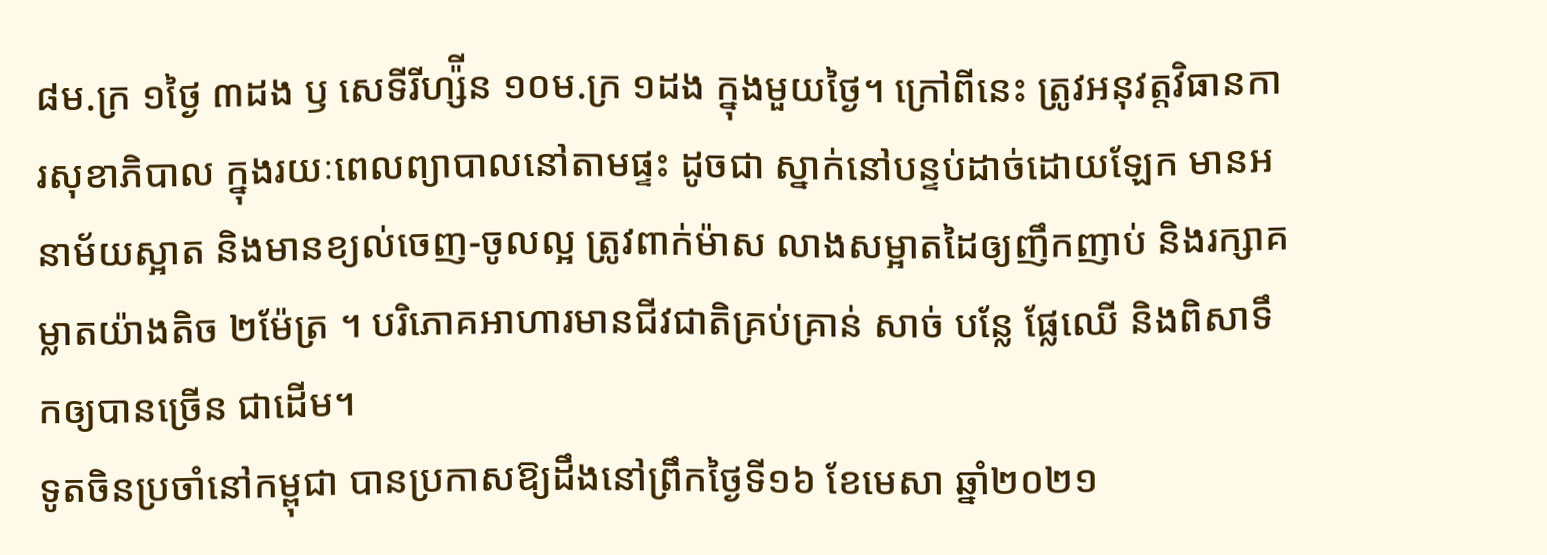៨ម.ក្រ ១ថ្ងៃ ៣ដង ឫ សេទីរីហ្ស៉ីន ១០ម.ក្រ ១ដង ក្នុងមួយថ្ងៃ។ ក្រៅពីនេះ ត្រូវអនុវត្តវិធានការសុខាភិបាល ក្នុងរយៈពេលព្យាបាលនៅតាមផ្ទះ ដូចជា ស្នាក់នៅបន្ទប់ដាច់ដោយឡែក មានអនាម័យស្អាត និងមានខ្យល់ចេញ-ចូលល្អ ត្រូវពាក់ម៉ាស លាងសម្អាតដៃឲ្យញឹកញាប់ និងរក្សាគម្លាតយ៉ាងតិច ២ម៉ែត្រ ។ បរិភោគអាហារមានជីវជាតិគ្រប់គ្រាន់ សាច់ បន្លែ ផ្លែឈើ និងពិសាទឹកឲ្យបានច្រើន ជាដើម។
ទូតចិនប្រចាំនៅកម្ពុជា បានប្រកាសឱ្យដឹងនៅព្រឹកថ្ងៃទី១៦ ខែមេសា ឆ្នាំ២០២១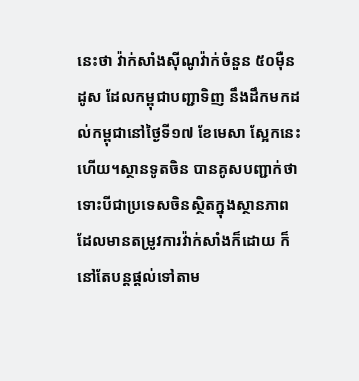នេះថា វ៉ាក់សាំងស៊ីណូវ៉ាក់ចំនួន ៥០ម៉ឺនដូស ដែលកម្ពុជាបញ្ជាទិញ នឹងដឹកមកដល់កម្ពុជានៅថ្ងៃទី១៧ ខែមេសា ស្អែកនេះហើយ។ស្ថានទូតចិន បានគូសបញ្ជាក់ថា ទោះបីជាប្រទេសចិនស្ថិតក្នុងស្ថានភាពដែលមានតម្រូវការវ៉ាក់សាំងក៏ដោយ ក៏នៅតែបន្តផ្តល់ទៅតាម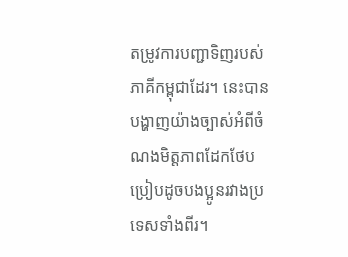តម្រូវការបញ្ជាទិញរបស់ភាគីកម្ពុជាដែរ។ នេះបានបង្ហាញយ៉ាងច្បាស់អំពីចំណងមិត្តភាពដែកថែបប្រៀបដូចបងប្អូនរវាងប្រទេសទាំងពីរ។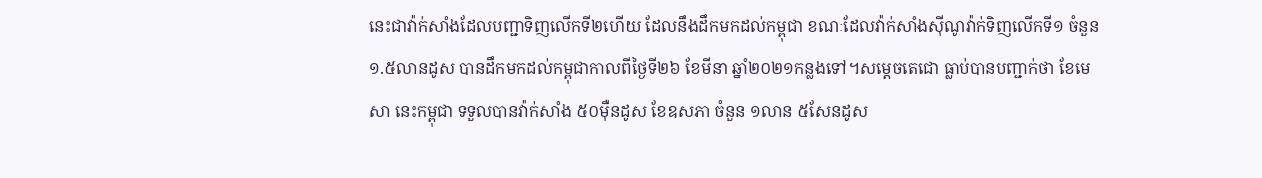នេះជាវ៉ាក់សាំងដែលបញ្ជាទិញលើកទី២ហើយ ដែលនឹងដឹកមកដល់កម្ពុជា ខណៈដែលវ៉ាក់សាំងស៊ីណូវ៉ាក់ទិញលើកទី១ ចំនួន ១.៥លានដូស បានដឹកមកដល់កម្ពុជាកាលពីថ្ងៃទី២៦ ខែមីនា ឆ្នាំ២០២១កន្លងទៅ។សម្តេចតេជោ ធ្លាប់បានបញ្ជាក់ថា ខែមេសា នេះកម្ពុជា ទទួលបានវ៉ាក់សាំង ៥០ម៉ឺនដូស ខែឧសភា ចំនួន ១លាន ៥សែនដូស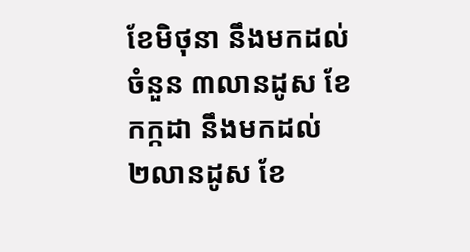ខែមិថុនា នឹងមកដល់ចំនួន ៣លានដូស ខែកក្កដា នឹងមកដល់ ២លានដូស ខែ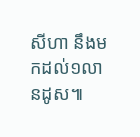សីហា នឹងមកដល់១លានដូស៕